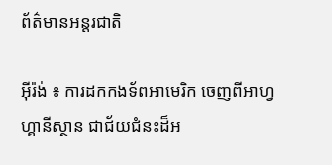ព័ត៌មានអន្តរជាតិ

អ៊ីរ៉ង់ ៖ ការដកកងទ័ពអាមេរិក ចេញពីអាហ្វហ្គានីស្ថាន ជាជ័យជំនះដ៏អ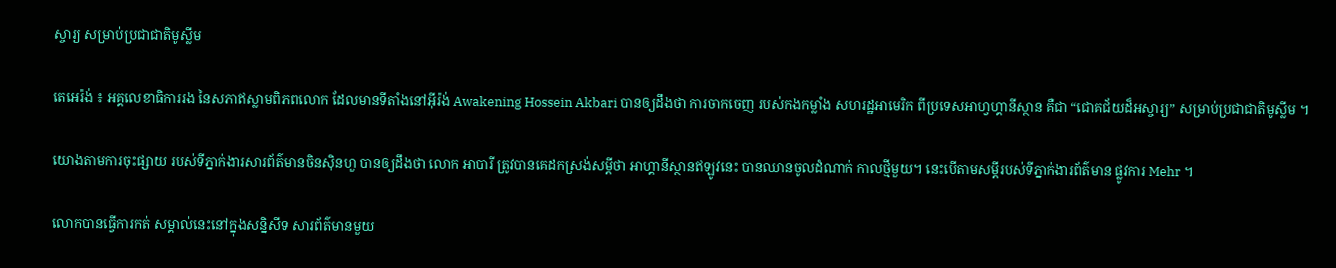ស្ចារ្យ សម្រាប់ប្រជាជាតិមូស្លីម

តេអេរ៉ង់ ៖ អគ្គលេខាធិការរង នៃសភាឥស្លាមពិភពលោក ដែលមានទីតាំងនៅអ៊ីរ៉ង់ Awakening Hossein Akbari បានឲ្យដឹងថា ការចាកចេញ របស់កងកម្លាំង សហរដ្ឋអាមេរិក ពីប្រទេសអាហ្វហ្គានីស្ថាន គឺជា “ជោគជ័យដ៏អស្ចារ្យ” សម្រាប់ប្រជាជាតិមូស្លីម ។

យោងតាមការចុះផ្សាយ របស់ទីភ្នាក់ងារសារព័ត៌មានចិនស៊ិនហួ បានឲ្យដឹងថា លោក អាបារី ត្រូវបានគេដកស្រង់សម្តីថា អាហ្គានីស្ថានឥឡូវនេះ បានឈានចូលដំណាក់ កាលថ្មីមួយ។ នេះបើតាមសម្តីរបស់ទីភ្នាក់ងារព័ត៌មាន ផ្លូវការ Mehr ។

លោកបានធ្វើការកត់ សម្គាល់នេះនៅក្នុងសន្និសីទ សារព័ត៌មានមួយ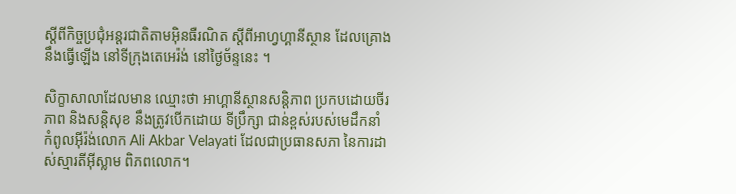ស្តីពីកិច្ចប្រជុំអន្តរជាតិតាមអ៊ិនធឺរណិត ស្តីពីអាហ្វហ្គានីស្ថាន ដែលគ្រោងនឹងធ្វើឡើង នៅទីក្រុងតេអេរ៉ង់ នៅថ្ងៃច័ន្ទនេះ ។

សិក្ខាសាលាដែលមាន ឈ្មោះថា អាហ្គានីស្ថានសន្តិភាព ប្រកបដោយចីរភាព និងសន្តិសុខ នឹងត្រូវបើកដោយ ទីប្រឹក្សា ជាន់ខ្ពស់របស់មេដឹកនាំ កំពូលអ៊ីរ៉ង់លោក Ali Akbar Velayati ដែលជាប្រធានសភា នៃការដាស់ស្មារតីអ៊ីស្លាម ពិភពលោក។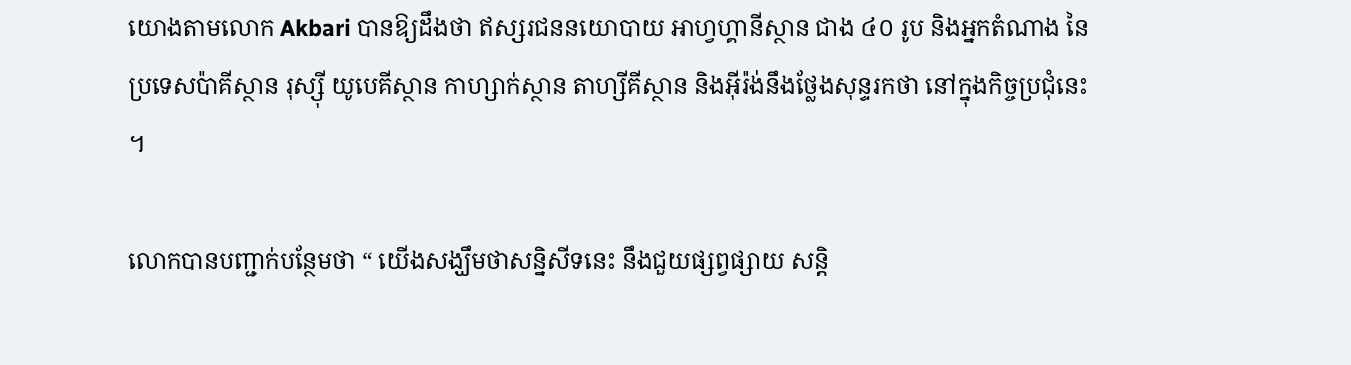យោងតាមលោក Akbari បានឱ្យដឹងថា ឥស្សរជននយោបាយ អាហ្វហ្គានីស្ថាន ជាង ៤០ រូប និងអ្នកតំណាង នៃប្រទេសប៉ាគីស្ថាន រុស្ស៊ី យូបេគីស្ថាន កាហ្សាក់ស្ថាន តាហ្សីគីស្ថាន និងអ៊ីរ៉ង់នឹងថ្លែងសុន្ទរកថា នៅក្នុងកិច្ចប្រជុំនេះ ។

លោកបានបញ្ជាក់បន្ថែមថា “ យើងសង្ឃឹមថាសន្និសីទនេះ នឹងជួយផ្សព្វផ្សាយ សន្តិ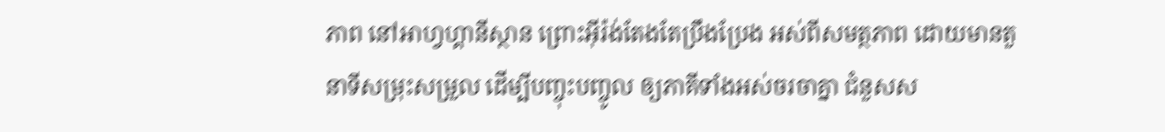ភាព នៅអាហ្វហ្គានីស្ថាន ព្រោះអ៊ីរ៉ង់តែងតែប្រឹងប្រែង អស់ពីសមត្ថភាព ដោយមានតួនាទីសម្រុះសម្រួល ដើម្បីបញ្ចុះបញ្ចូល ឲ្យភាគីទាំងអស់ចរចាគ្នា ជំនួសស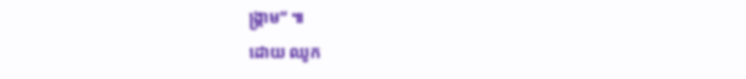ង្គ្រាម” ៕
ដោយ ឈូក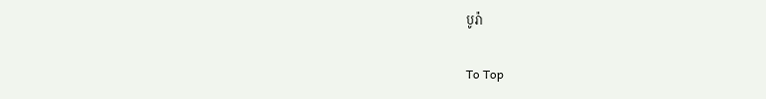បូរ៉ា

To Top